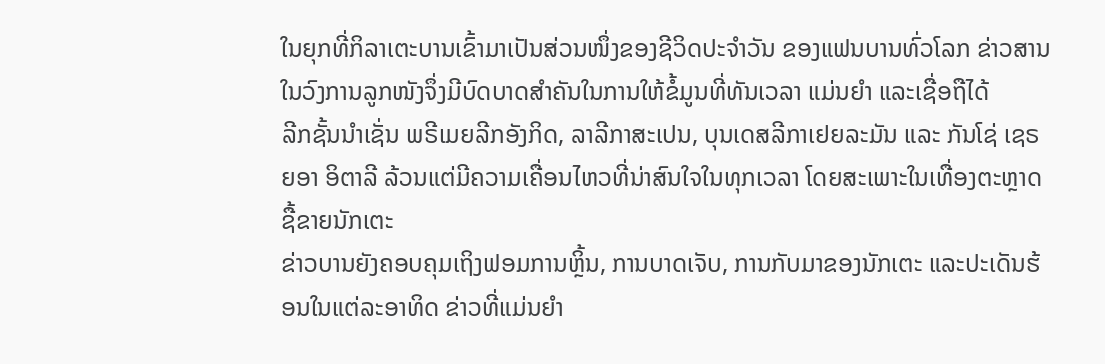ໃນຍຸກທີ່ກິລາເຕະບານເຂົ້າມາເປັນສ່ວນໜຶ່ງຂອງຊີວິດປະຈຳວັນ ຂອງແຟນບານທົ່ວໂລກ ຂ່າວສານໃນວົງການລູກໜັງຈຶ່ງມີບົດບາດສຳຄັນໃນການໃຫ້ຂໍ້ມູນທີ່ທັນເວລາ ແມ່ນຍຳ ແລະເຊື່ອຖືໄດ້
ລີກຊັ້ນນຳເຊັ່ນ ພຣີເມຍລີກອັງກິດ, ລາລີກາສະເປນ, ບຸນເດສລີກາເຢຍລະມັນ ແລະ ກັນໂຊ່ ເຊຣຍອາ ອິຕາລີ ລ້ວນແຕ່ມີຄວາມເຄື່ອນໄຫວທີ່ນ່າສົນໃຈໃນທຸກເວລາ ໂດຍສະເພາະໃນເທື່ອງຕະຫຼາດຊື້ຂາຍນັກເຕະ
ຂ່າວບານຍັງຄອບຄຸມເຖິງຟອມການຫຼິ້ນ, ການບາດເຈັບ, ການກັບມາຂອງນັກເຕະ ແລະປະເດັນຮ້ອນໃນແຕ່ລະອາທິດ ຂ່າວທີ່ແມ່ນຍຳ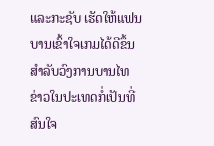ແລະກະຊັບ ເຮັດໃຫ້ແຟນບານເຂົ້າໃຈເກມໄດ້ດີຂຶ້ນ
ສຳລັບວົງການບານໄທ ຂ່າວໃນປະເທດກໍ່ເປັນທີ່ສົນໃຈ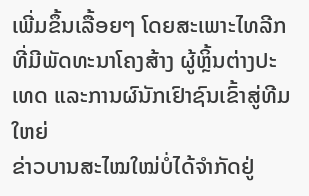ເພີ່ມຂຶ້ນເລື້ອຍໆ ໂດຍສະເພາະໄທລີກ ທີ່ມີພັດທະນາໂຄງສ້າງ ຜູ້ຫຼິ້ນຕ່າງປະເທດ ແລະການຜົນັກເຢົາຊົນເຂົ້າສູ່ທີມໃຫຍ່
ຂ່າວບານສະໄໝໃໝ່ບໍ່ໄດ້ຈຳກັດຢູ່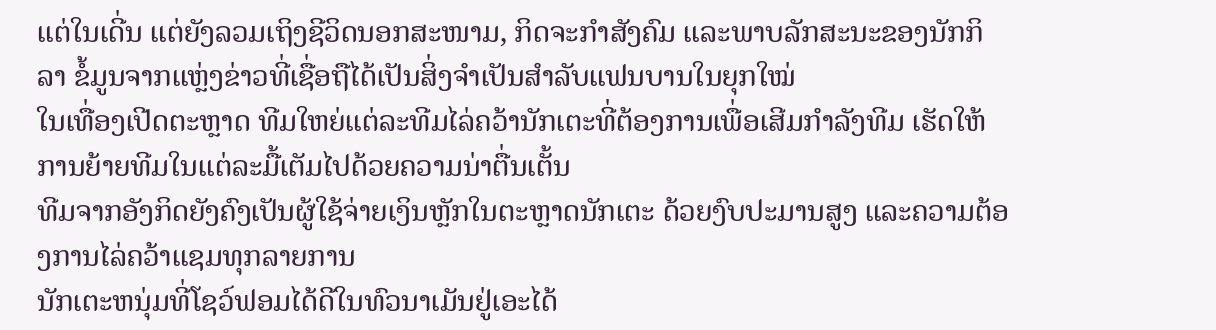ແຕ່ໃນເດີ່ນ ແຕ່ຍັງລວມເຖິງຊີວິດນອກສະໜາມ, ກິດຈະກຳສັງຄົມ ແລະພາບລັກສະນະຂອງນັກກິລາ ຂໍ້ມູນຈາກແຫຼ່ງຂ່າວທີ່ເຊື່ອຖືໄດ້ເປັນສິ່ງຈຳເປັນສຳລັບແຟນບານໃນຍຸກໃໝ່
ໃນເທື່ອງເປີດຕະຫຼາດ ທີມໃຫຍ່ແຕ່ລະທີມໄລ່ຄວ້ານັກເຕະທີ່ຕ້ອງການເພື່ອເສີມກຳລັງທີມ ເຮັດໃຫ້ການຍ້າຍທີມໃນແຕ່ລະມື້ເຕັມໄປດ້ວຍຄວາມນ່າຕື່ນເຕັ້ນ
ທີມຈາກອັງກິດຍັງຄົງເປັນຜູ້ໃຊ້ຈ່າຍເງິນຫຼັກໃນຕະຫຼາດນັກເຕະ ດ້ວຍງົບປະມານສູງ ແລະຄວາມຕ້ອງການໄລ່ຄວ້າແຊມທຸກລາຍການ
ນັກເຕະຫນຸ່ມທີ່ໂຊວ໌ຟອມໄດ້ດີໃນທົວນາເມັນຢູ່ເອະໄດ້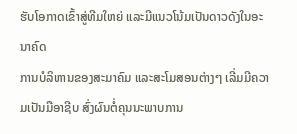ຮັບໂອກາດເຂົ້າສູ່ທີມໃຫຍ່ ແລະມີແນວໂນ້ມເປັນດາວດັງໃນອະນາຄົດ
ການບໍລິຫານຂອງສະມາຄົມ ແລະສະໂມສອນຕ່າງໆ ເລີ່ມມີຄວາມເປັນມືອາຊີບ ສົ່ງຜົນຕໍ່ຄຸນນະພາບການ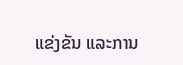ແຂ່ງຂັນ ແລະການ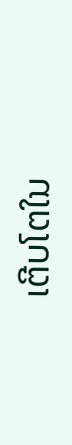ເຕີບໂຕໃນ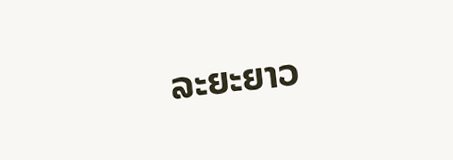ລະຍະຍາວ